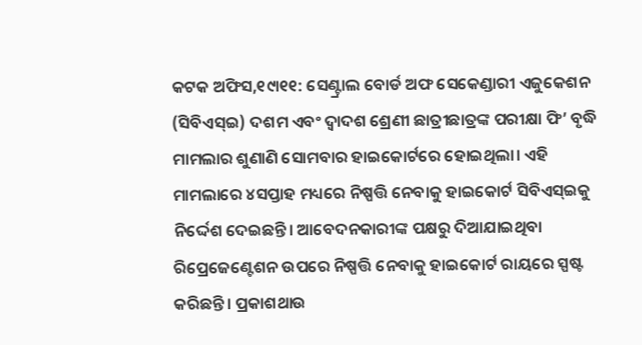କଟକ ଅଫିସ,୧୯ା୧୧: ସେଣ୍ଟ୍ରାଲ ବୋର୍ଡ ଅଫ ସେକେଣ୍ଡାରୀ ଏଜୁକେଶନ (ସିବିଏସ୍ଇ) ଦଶମ ଏବଂ ଦ୍ୱାଦଶ ଶ୍ରେଣୀ ଛାତ୍ରୀଛାତ୍ରଙ୍କ ପରୀକ୍ଷା ଫି’ ବୃଦ୍ଧି ମାମଲାର ଶୁଣାଣି ସୋମବାର ହାଇକୋର୍ଟରେ ହୋଇଥିଲା। ଏହି ମାମଲାରେ ୪ସପ୍ତାହ ମଧ୍ୟରେ ନିଷ୍ପତ୍ତି ନେବାକୁ ହାଇକୋର୍ଟ ସିବିଏସ୍ଇକୁ ନିର୍ଦ୍ଦେଶ ଦେଇଛନ୍ତି। ଆବେଦନକାରୀଙ୍କ ପକ୍ଷରୁ ଦିଆଯାଇଥିବା ରିପ୍ରେଜେଣ୍ଟେଶନ ଉପରେ ନିଷ୍ପତ୍ତି ନେବାକୁ ହାଇକୋର୍ଟ ରାୟରେ ସ୍ପଷ୍ଟ କରିଛନ୍ତି। ପ୍ରକାଶଥାଉ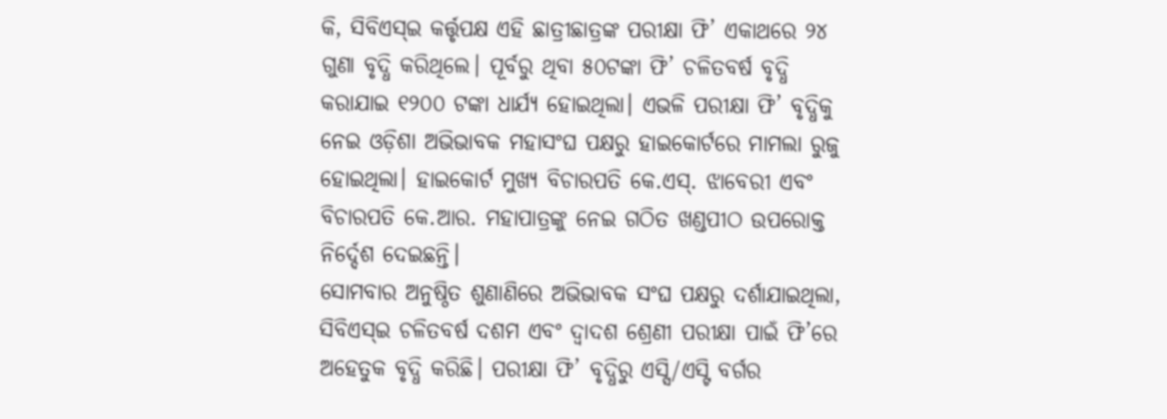କି, ସିବିଏସ୍ଇ କର୍ତ୍ତୃପକ୍ଷ ଏହି ଛାତ୍ରୀଛାତ୍ରଙ୍କ ପରୀକ୍ଷା ଫି’ ଏକାଥରେ ୨୪ ଗୁଣା ବୃଦ୍ଧି କରିଥିଲେ। ପୂର୍ବରୁ ଥିବା ୫୦ଟଙ୍କା ଫି’ ଚଳିତବର୍ଷ ବୃଦ୍ଧି କରାଯାଇ ୧୨୦୦ ଟଙ୍କା ଧାର୍ଯ୍ୟ ହୋଇଥିଲା। ଏଭଳି ପରୀକ୍ଷା ଫି’ ବୃଦ୍ଧିକୁ ନେଇ ଓଡ଼ିଶା ଅଭିଭାବକ ମହାସଂଘ ପକ୍ଷରୁ ହାଇକୋର୍ଟରେ ମାମଲା ରୁଜୁ ହୋଇଥିଲା। ହାଇକୋର୍ଟ ମୁଖ୍ୟ ବିଚାରପତି କେ.ଏସ୍. ଝାବେରୀ ଏବଂ ବିଚାରପତି କେ.ଆର. ମହାପାତ୍ରଙ୍କୁ ନେଇ ଗଠିତ ଖଣ୍ଡପୀଠ ଉପରୋକ୍ତ ନିର୍ଦ୍ଦେଶ ଦେଇଛନ୍ତି।
ସୋମବାର ଅନୁଷ୍ଠିତ ଶୁଣାଣିରେ ଅଭିଭାବକ ସଂଘ ପକ୍ଷରୁ ଦର୍ଶାଯାଇଥିଲା, ସିବିଏସ୍ଇ ଚଳିତବର୍ଷ ଦଶମ ଏବଂ ଦ୍ୱାଦଶ ଶ୍ରେଣୀ ପରୀକ୍ଷା ପାଇଁ ଫି’ରେ ଅହେତୁକ ବୃଦ୍ଧି କରିଛି। ପରୀକ୍ଷା ଫି’ ବୃଦ୍ଧିରୁ ଏସ୍ସି/ଏସ୍ଟି ବର୍ଗର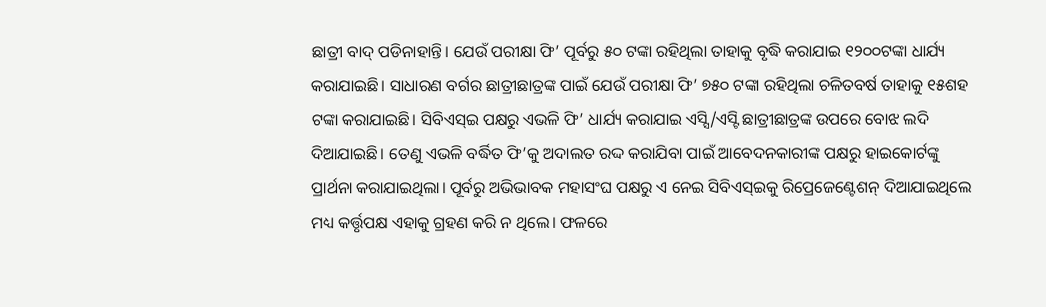ଛାତ୍ରୀ ବାଦ୍ ପଡିନାହାନ୍ତି। ଯେଉଁ ପରୀକ୍ଷା ଫି’ ପୂର୍ବରୁ ୫୦ ଟଙ୍କା ରହିଥିଲା ତାହାକୁ ବୃଦ୍ଧି କରାଯାଇ ୧୨୦୦ଟଙ୍କା ଧାର୍ଯ୍ୟ କରାଯାଇଛି। ସାଧାରଣ ବର୍ଗର ଛାତ୍ରୀଛାତ୍ରଙ୍କ ପାଇଁ ଯେଉଁ ପରୀକ୍ଷା ଫି’ ୭୫୦ ଟଙ୍କା ରହିଥିଲା ଚଳିତବର୍ଷ ତାହାକୁ ୧୫ଶହ ଟଙ୍କା କରାଯାଇଛି। ସିବିଏସ୍ଇ ପକ୍ଷରୁ ଏଭଳି ଫି’ ଧାର୍ଯ୍ୟ କରାଯାଇ ଏସ୍ସି/ଏସ୍ଟି ଛାତ୍ରୀଛାତ୍ରଙ୍କ ଉପରେ ବୋଝ ଲଦି ଦିଆଯାଇଛି। ତେଣୁ ଏଭଳି ବର୍ଦ୍ଧିତ ଫି’କୁ ଅଦାଲତ ରଦ୍ଦ କରାଯିବା ପାଇଁ ଆବେଦନକାରୀଙ୍କ ପକ୍ଷରୁ ହାଇକୋର୍ଟଙ୍କୁ ପ୍ରାର୍ଥନା କରାଯାଇଥିଲା। ପୂର୍ବରୁ ଅଭିଭାବକ ମହାସଂଘ ପକ୍ଷରୁ ଏ ନେଇ ସିବିଏସ୍ଇକୁ ରିପ୍ରେଜେଣ୍ଟେଶନ୍ ଦିଆଯାଇଥିଲେ ମଧ୍ୟ କର୍ତ୍ତୃପକ୍ଷ ଏହାକୁ ଗ୍ରହଣ କରି ନ ଥିଲେ। ଫଳରେ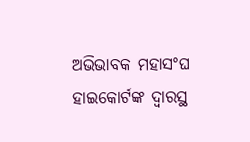ଅଭିଭାବକ ମହାସଂଘ ହାଇକୋର୍ଟଙ୍କ ଦ୍ୱାରସ୍ଥ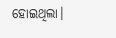ହୋଇଥିଲା।